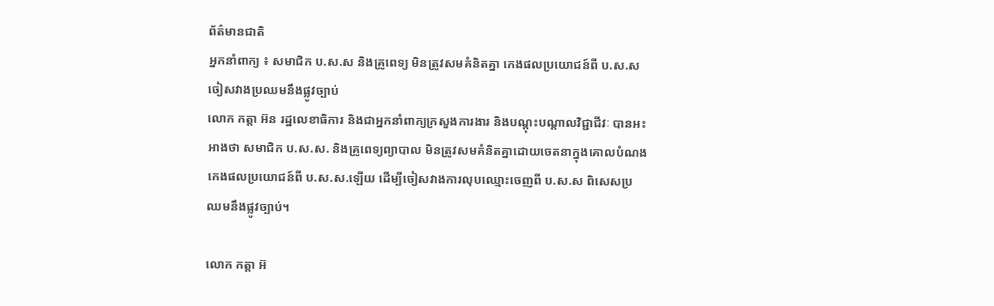ព័ត៌មានជាតិ
អ្នកនាំពាក្យ ៖ សមាជិក ប.ស.ស និងគ្រូពេទ្យ មិនត្រូវសមគំនិតគ្នា កេងផលប្រយោជន៍ពី ប.ស.ស ចៀសវាងប្រឈមនឹងផ្លូវច្បាប់
លោក កត្តា អ៊ន រដ្ឋលេខាធិការ និងជាអ្នកនាំពាក្យក្រសួងការងារ និងបណ្តុះបណ្តាលវិជ្ជាជីវៈ បានអះអាងថា សមាជិក ប.ស.ស. និងគ្រូពេទ្យព្យាបាល មិនត្រូវសមគំនិតគ្នាដោយចេតនាក្នុងគោលបំណងកេងផលប្រយោជន៍ពី ប.ស.ស.ឡើយ ដើម្បីចៀសវាងការលុបឈ្មោះចេញពី ប.ស.ស ពិសេសប្រឈមនឹងផ្លូវច្បាប់។

លោក កត្តា អ៊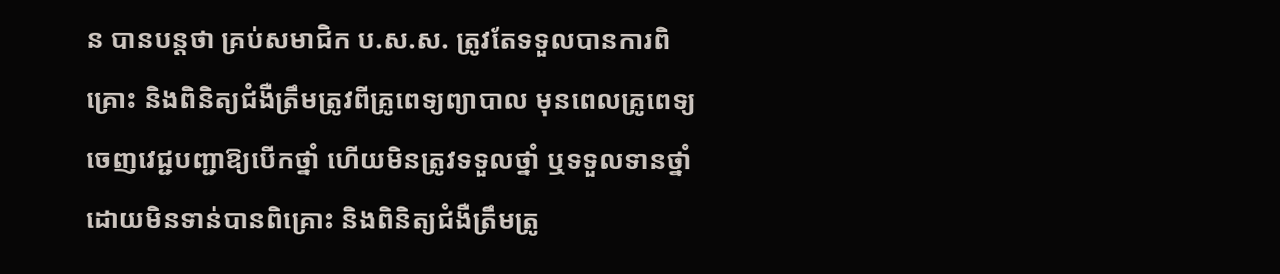ន បានបន្តថា គ្រប់សមាជិក ប.ស.ស. ត្រូវតែទទួលបានការពិគ្រោះ និងពិនិត្យជំងឺត្រឹមត្រូវពីគ្រូពេទ្យព្យាបាល មុនពេលគ្រូពេទ្យចេញវេជ្ជបញ្ជាឱ្យបើកថ្នាំ ហើយមិនត្រូវទទួលថ្នាំ ឬទទួលទានថ្នាំ ដោយមិនទាន់បានពិគ្រោះ និងពិនិត្យជំងឺត្រឹមត្រូ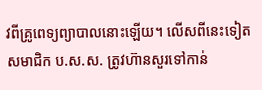វពីគ្រូពេទ្យព្យាបាលនោះឡើយ។ លើសពីនេះទៀត សមាជិក ប.ស.ស. ត្រូវហ៊ានសួរទៅកាន់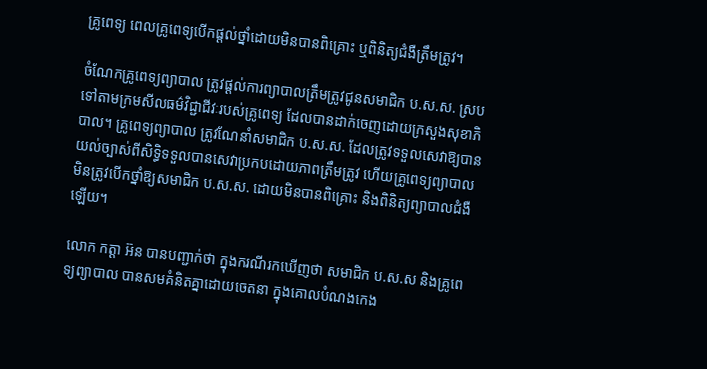គ្រូពេទ្យ ពេលគ្រូពេទ្យបើកផ្តល់ថ្នាំដោយមិនបានពិគ្រោះ ឬពិនិត្យជំងឺត្រឹមត្រូវ។

ចំណែកគ្រូពេទ្យព្យាបាល ត្រូវផ្តល់ការព្យាបាលត្រឹមត្រូវជូនសមាជិក ប.ស.ស. ស្របទៅតាមក្រមសីលធម៌វិជ្ជាជីវៈរបស់គ្រូពេទ្យ ដែលបានដាក់ចេញដោយក្រសួងសុខាភិបាល។ គ្រូពេទ្យព្យាបាល ត្រូវណែនាំសមាជិក ប.ស.ស. ដែលត្រូវទទួលសេវាឱ្យបានយល់ច្បាស់ពីសិទ្ធិទទួលបានសេវាប្រកបដោយភាពត្រឹមត្រូវ ហើយគ្រូពេទ្យព្យាបាល មិនត្រូវបើកថ្នាំឱ្យសមាជិក ប.ស.ស. ដោយមិនបានពិគ្រោះ និងពិនិត្យព្យាបាលជំងឺឡើយ។

លោក កត្តា អ៊ន បានបញ្ជាក់ថា ក្នុងករណីរកឃើញថា សមាជិក ប.ស.ស និងគ្រូពេទ្យព្យាបាល បានសមគំនិតគ្នាដោយចេតនា ក្នុងគោលបំណងកេង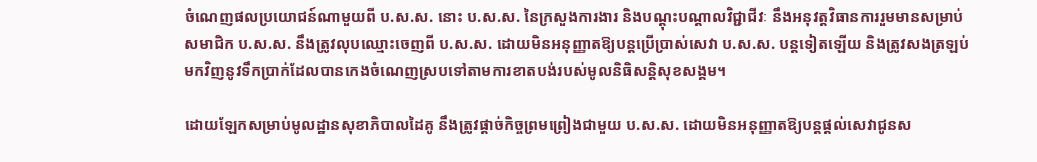ចំណេញផលប្រយោជន៍ណាមួយពី ប.ស.ស. នោះ ប.ស.ស. នៃក្រសួងការងារ និងបណ្តុះបណ្តាលវិជ្ជាជីវៈ នឹងអនុវត្តវិធានការរួមមានសម្រាប់សមាជិក ប.ស.ស. នឹងត្រូវលុបឈ្មោះចេញពី ប.ស.ស. ដោយមិនអនុញ្ញាតឱ្យបន្តប្រើប្រាស់សេវា ប.ស.ស. បន្តទៀតឡើយ និងត្រូវសងត្រឡប់មកវិញនូវទឹកប្រាក់ដែលបានកេងចំណេញស្របទៅតាមការខាតបង់របស់មូលនិធិសន្តិសុខសង្គម។

ដោយឡែកសម្រាប់មូលដ្ឋានសុខាភិបាលដៃគូ នឹងត្រូវផ្តាច់កិច្ចព្រមព្រៀងជាមួយ ប.ស.ស. ដោយមិនអនុញ្ញាតឱ្យបន្តផ្តល់សេវាជូនស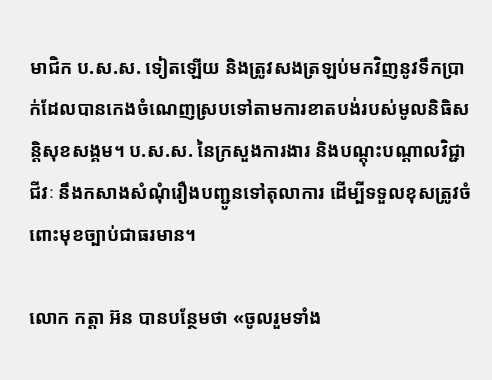មាជិក ប.ស.ស. ទៀតឡើយ និងត្រូវសងត្រឡប់មកវិញនូវទឹកប្រាក់ដែលបានកេងចំណេញស្របទៅតាមការខាតបង់របស់មូលនិធិសន្តិសុខសង្គម។ ប.ស.ស. នៃក្រសួងការងារ និងបណ្តុះបណ្តាលវិជ្ជាជីវៈ នឹងកសាងសំណុំរឿងបញ្ជូនទៅតុលាការ ដើម្បីទទួលខុសត្រូវចំពោះមុខច្បាប់ជាធរមាន។

លោក កត្តា អ៊ន បានបន្ថែមថា «ចូលរួមទាំង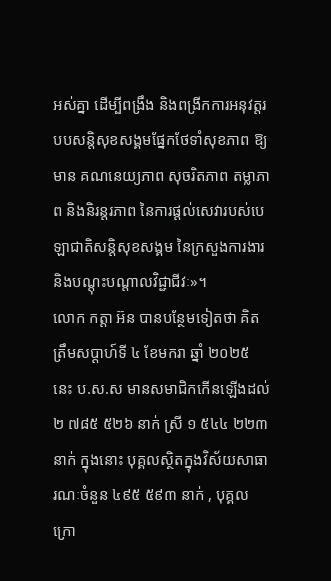អស់គ្នា ដើម្បីពង្រឹង និងពង្រីកការអនុវត្តរបបសន្តិសុខសង្គមផ្នែកថែទាំសុខភាព ឱ្យមាន គណនេយ្យភាព សុចរិតភាព តម្លាភាព និងនិរន្តរភាព នៃការផ្តល់សេវារបស់បេឡាជាតិសន្តិសុខសង្គម នៃក្រសួងការងារ និងបណ្តុះបណ្តាលវិជ្ជាជីវៈ»។
លោក កត្តា អ៊ន បានបន្ថែមទៀតថា គិតត្រឹមសប្ដាហ៍ទី ៤ ខែមករា ឆ្នាំ ២០២៥ នេះ ប.ស.ស មានសមាជិកកើនឡើងដល់ ២ ៧៨៥ ៥២៦ នាក់ ស្រី ១ ៥៤៤ ២២៣ នាក់ ក្នុងនោះ បុគ្គលស្ថិតក្នុងវិស័យសាធារណៈចំនួន ៤៩៥ ៥៩៣ នាក់ , បុគ្គលក្រោ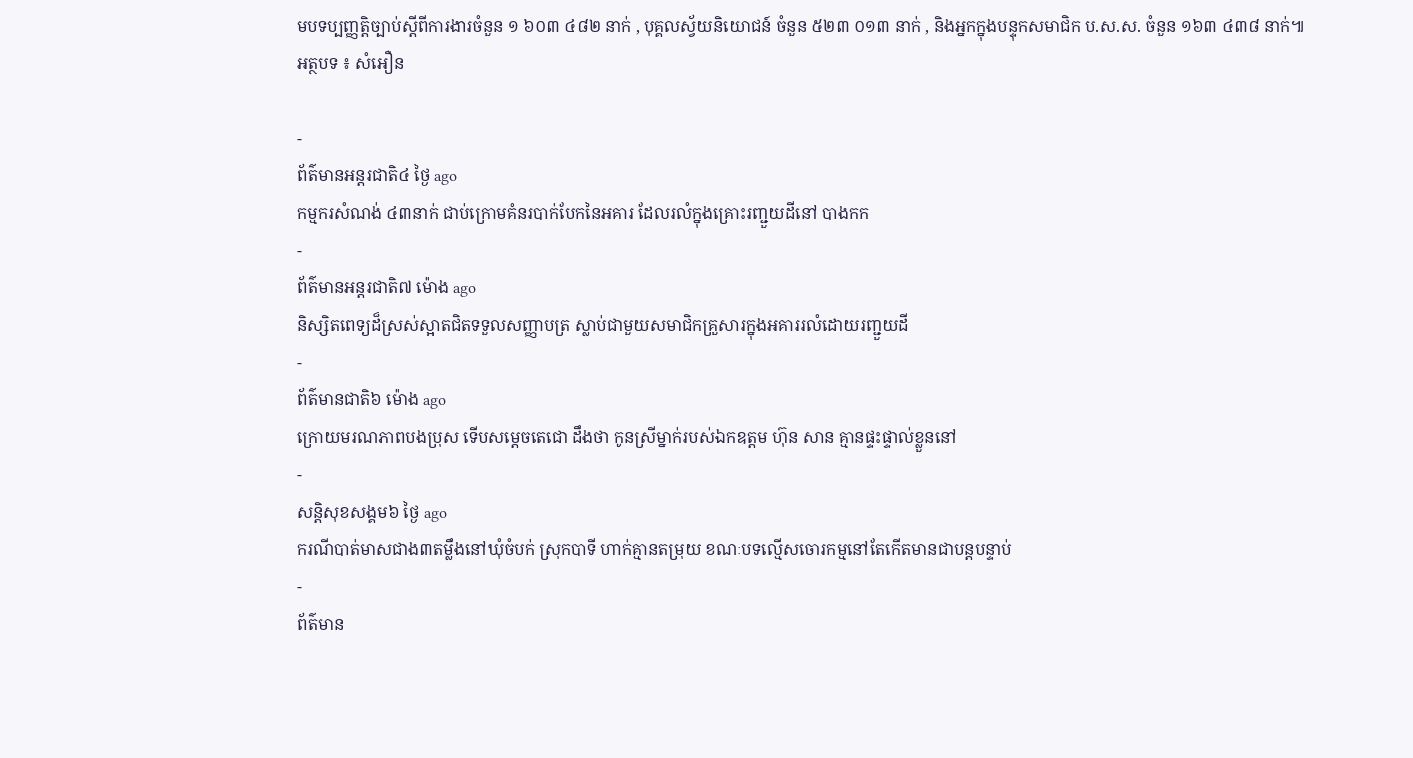មបទប្បញ្ញត្តិច្បាប់ស្ដីពីការងារចំនួន ១ ៦០៣ ៤៨២ នាក់ , បុគ្គលស្វ័យនិយោជន៍ ចំនួន ៥២៣ ០១៣ នាក់ , និងអ្នកក្នុងបន្ទុកសមាជិក ប.ស.ស. ចំនួន ១៦៣ ៤៣៨ នាក់៕
អត្ថបទ ៖ សំអឿន

-
ព័ត៌មានអន្ដរជាតិ៤ ថ្ងៃ ago
កម្មករសំណង់ ៤៣នាក់ ជាប់ក្រោមគំនរបាក់បែកនៃអគារ ដែលរលំក្នុងគ្រោះរញ្ជួយដីនៅ បាងកក
-
ព័ត៌មានអន្ដរជាតិ៧ ម៉ោង ago
និស្សិតពេទ្យដ៏ស្រស់ស្អាតជិតទទួលសញ្ញាបត្រ ស្លាប់ជាមួយសមាជិកគ្រួសារក្នុងអគាររលំដោយរញ្ជួយដី
-
ព័ត៌មានជាតិ៦ ម៉ោង ago
ក្រោយមរណភាពបងប្រុស ទើបសម្ដេចតេជោ ដឹងថា កូនស្រីម្នាក់របស់ឯកឧត្តម ហ៊ុន សាន គ្មានផ្ទះផ្ទាល់ខ្លួននៅ
-
សន្តិសុខសង្គម៦ ថ្ងៃ ago
ករណីបាត់មាសជាង៣តម្លឹងនៅឃុំចំបក់ ស្រុកបាទី ហាក់គ្មានតម្រុយ ខណៈបទល្មើសចោរកម្មនៅតែកើតមានជាបន្តបន្ទាប់
-
ព័ត៌មាន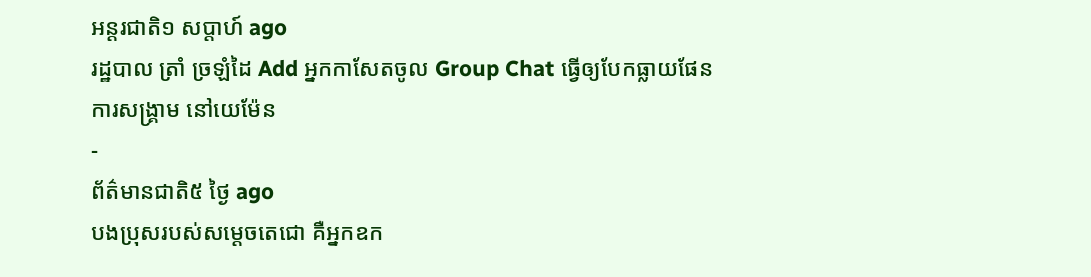អន្ដរជាតិ១ សប្តាហ៍ ago
រដ្ឋបាល ត្រាំ ច្រឡំដៃ Add អ្នកកាសែតចូល Group Chat ធ្វើឲ្យបែកធ្លាយផែនការសង្គ្រាម នៅយេម៉ែន
-
ព័ត៌មានជាតិ៥ ថ្ងៃ ago
បងប្រុសរបស់សម្ដេចតេជោ គឺអ្នកឧក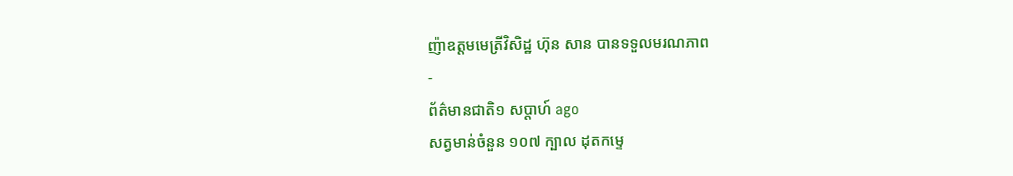ញ៉ាឧត្តមមេត្រីវិសិដ្ឋ ហ៊ុន សាន បានទទួលមរណភាព
-
ព័ត៌មានជាតិ១ សប្តាហ៍ ago
សត្វមាន់ចំនួន ១០៧ ក្បាល ដុតកម្ទេ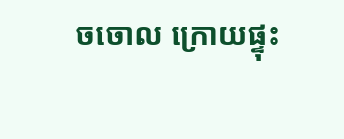ចចោល ក្រោយផ្ទុះ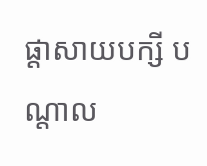ផ្ដាសាយបក្សី បណ្តាល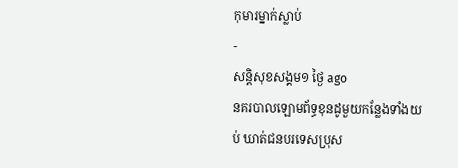កុមារម្នាក់ស្លាប់
-
សន្តិសុខសង្គម១ ថ្ងៃ ago
នគរបាលឡោមព័ទ្ធខុនដូមួយកន្លែងទាំងយប់ ឃាត់ជនបរទេសប្រុស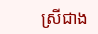ស្រីជាង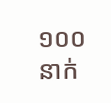១០០នាក់